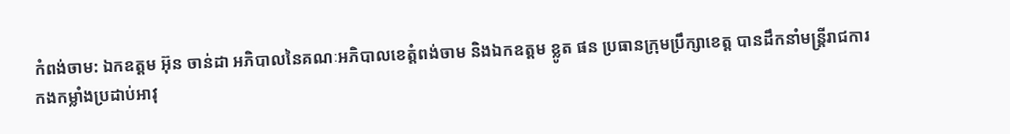កំពង់ចាម: ឯកឧត្ដម អ៊ុន ចាន់ដា អភិបាលនៃគណៈអភិបាលខេត្តំពង់ចាម និងឯកឧត្ដម ខ្លូត ផន ប្រធានក្រុមប្រឹក្សាខេត្ត បានដឹកនាំមន្ត្រីរាជការ កងកម្លាំងប្រដាប់អាវុ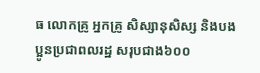ធ លោកគ្រូ អ្នកគ្រូ សិស្សានុសិស្ស និងបងប្អូនប្រជាពលរដ្ឋ សរុបជាង៦០០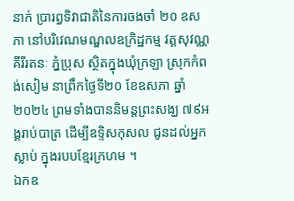នាក់ ប្រារព្ធទិវាជាតិនៃការចងចាំ ២០ ឧសភា នៅបរិវេណមណ្ឌលឧក្រិដ្ឋកម្ម វត្តសុវណ្ណគីរីរតនៈ ភ្នំប្រុស ស្ថិតក្នុងឃុំក្រឡា ស្រុកកំពង់សៀម នាព្រឹកថ្ងៃទី២០ ខែឧសភា ឆ្នាំ២០២៤ ព្រមទាំងបាននិមន្តព្រះសង្ឃ ៧៩អង្គរាប់បាត្រ ដើម្បីឧទ្ទិសកុសល ជូនដល់អ្នកស្លាប់ ក្នុងរបបខ្មែរក្រហម ។
ឯកឧ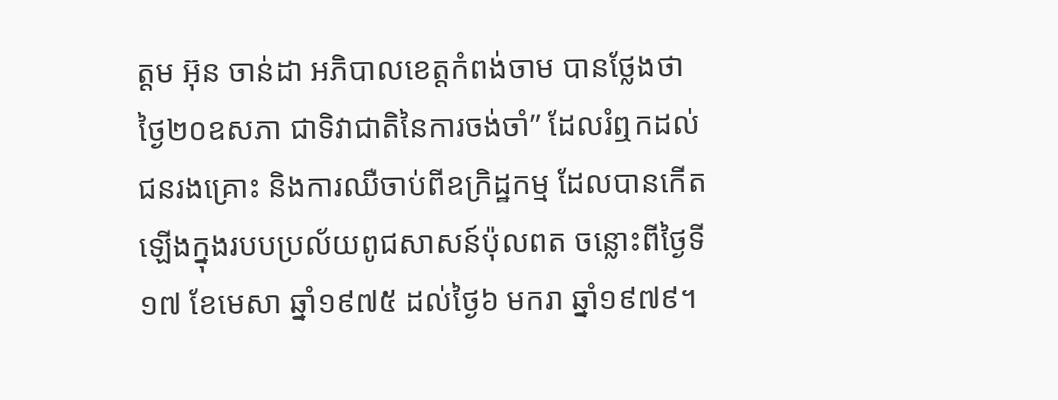ត្ដម អ៊ុន ចាន់ដា អភិបាលខេត្តកំពង់ចាម បានថ្លែងថា ថ្ងៃ២០ឧសភា ជាទិវាជាតិនៃការចង់ចាំ” ដែលរំឮកដល់ជនរងគ្រោះ និងការឈឺចាប់ពីឧក្រិដ្ឋកម្ម ដែលបានកើតឡើងក្នុងរបបប្រល័យពូជសាសន៍ប៉ុលពត ចន្លោះពីថ្ងៃទី១៧ ខែមេសា ឆ្នាំ១៩៧៥ ដល់ថ្ងៃ៦ មករា ឆ្នាំ១៩៧៩។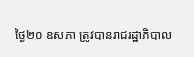ថ្ងៃ២០ ឧសភា ត្រូវបានរាជរដ្ឋាភិបាល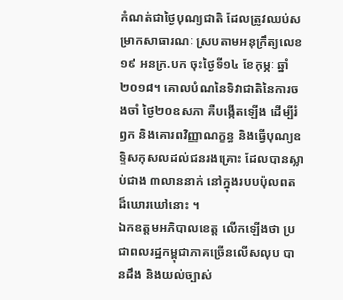កំណត់ជាថ្ងៃបុណ្យជាតិ ដែលត្រូវឈប់សម្រាកសាធារណៈ ស្របតាមអនុក្រឹត្យលេខ១៩ អនក្រ.បក ចុះថ្ងៃទី១៤ ខែកុម្ភៈ ឆ្នាំ២០១៨។ គោលបំណនៃទិវាជាតិនៃការចងចាំ ថ្ងៃ២០ឧសភា គឺបង្កើតឡើង ដើម្បីរំឭក និងគោរពវិញ្ញាណក្ខន្ធ និងធ្វើបុណ្យឧទ្ទិសកុសលដល់ជនរងគ្រោះ ដែលបានស្លាប់ជាង ៣លាននាក់ នៅក្នុងរបបប៉ុលពតដ៏ឃោរឃៅនោះ ។
ឯកឧត្ដមអភិបាលខេត្ត លើកឡើងថា ប្រជាពលរដ្ឋកម្ពុជាភាគច្រើនលើសលុប បានដឹង និងយល់ច្បាស់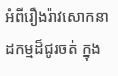អំពីរឿងរ៉ាវសោកនាដកម្មដ៏ជូរចត់ ក្នុង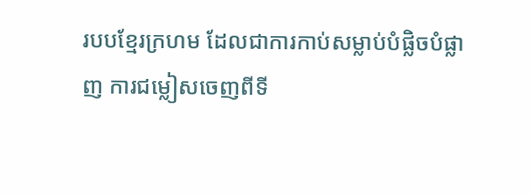របបខ្មែរក្រហម ដែលជាការកាប់សម្លាប់បំផ្លិចបំផ្លាញ ការជម្លៀសចេញពីទី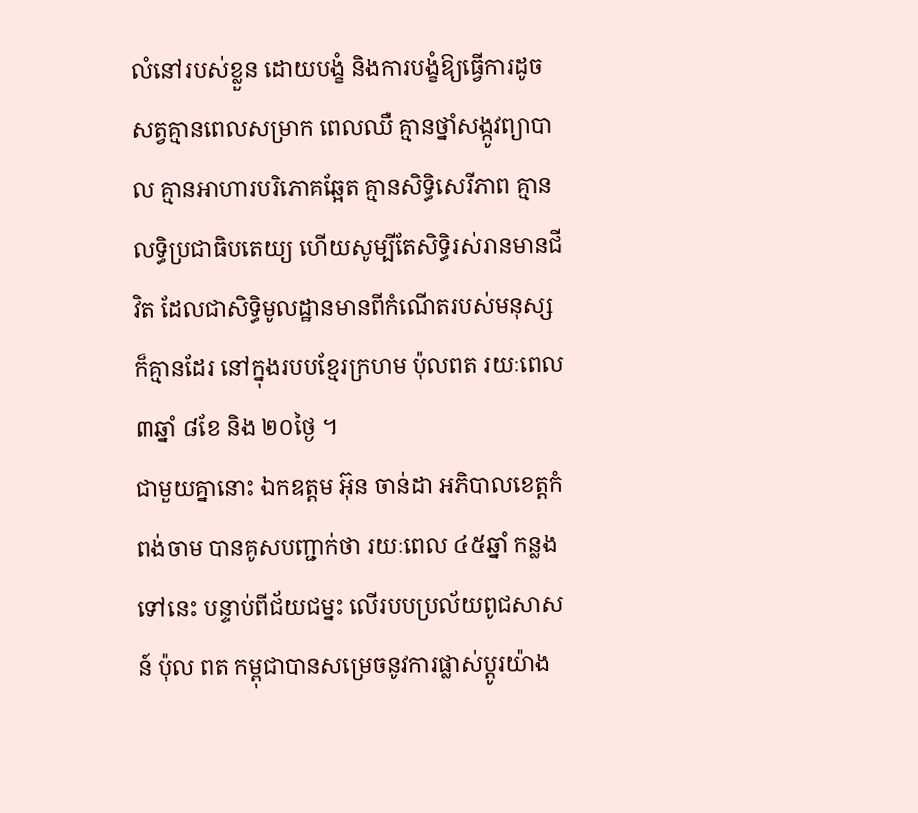លំនៅរបស់ខ្លួន ដោយបង្ខំ និងការបង្ខំឱ្យធ្វើការដូចសត្វគ្មានពេលសម្រាក ពេលឈឺ គ្មានថ្នាំសង្កូវព្យាបាល គ្មានអាហារបរិភោគឆ្អែត គ្មានសិទ្ធិសេរីភាព គ្មានលទ្ធិប្រជាធិបតេយ្យ ហើយសូម្បីតែសិទ្ធិរស់រានមានជីវិត ដែលជាសិទ្ធិមូលដ្ឋានមានពីកំណើតរបស់មនុស្សក៏គ្មានដែរ នៅក្នុងរបបខ្មែរក្រហម ប៉ុលពត រយៈពេល ៣ឆ្នាំ ៨ខែ និង ២០ថ្ងៃ ។
ជាមួយគ្នានោះ ឯកឧត្ដម អ៊ុន ចាន់ដា អភិបាលខេត្តកំពង់ចាម បានគូសបញ្ជាក់ថា រយៈពេល ៤៥ឆ្នាំ កន្លងទៅនេះ បន្ទាប់ពីជ័យជម្នះ លើរបបប្រល័យពូជសាសន៍ ប៉ុល ពត កម្ពុជាបានសម្រេចនូវការផ្លាស់ប្តូរយ៉ាង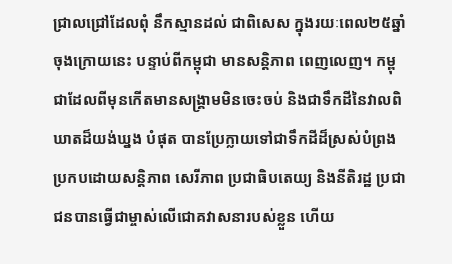ជ្រាលជ្រៅដែលពុំ នឹកស្មានដល់ ជាពិសេស ក្នុងរយៈពេល២៥ឆ្នាំចុងក្រោយនេះ បន្ទាប់ពីកម្ពុជា មានសន្តិភាព ពេញលេញ។ កម្ពុជាដែលពីមុនកើតមានសង្គ្រាមមិនចេះចប់ និងជាទឹកដីនៃវាលពិឃាតដ៏យង់ឃ្នង បំផុត បានប្រែក្លាយទៅជាទឹកដីដ៏ស្រស់បំព្រងប្រកបដោយសន្តិភាព សេរីភាព ប្រជាធិបតេយ្យ និងនីតិរដ្ឋ ប្រជាជនបានធ្វើជាម្ចាស់លើជោគវាសនារបស់ខ្លួន ហើយ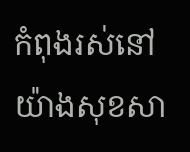កំពុងរស់នៅយ៉ាងសុខសា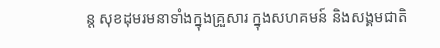ន្ត សុខដុមរមនាទាំងក្នុងគ្រួសារ ក្នុងសហគមន៍ និងសង្គមជាតិ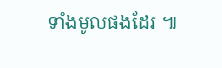ទាំងមូលផងដែរ ៕